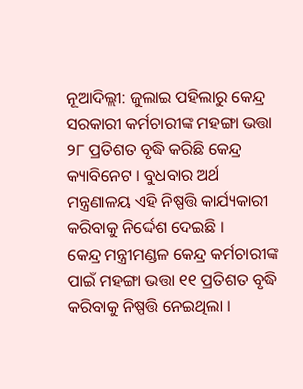ନୂଆଦିଲ୍ଲୀ: ଜୁଲାଇ ପହିଲାରୁ କେନ୍ଦ୍ର ସରକାରୀ କର୍ମଚାରୀଙ୍କ ମହଙ୍ଗା ଭତ୍ତା ୨୮ ପ୍ରତିଶତ ବୃଦ୍ଧି କରିଛି କେନ୍ଦ୍ର କ୍ୟାବିନେଟ । ବୁଧବାର ଅର୍ଥ ମନ୍ତ୍ରଣାଳୟ ଏହି ନିଷ୍ପତ୍ତି କାର୍ଯ୍ୟକାରୀ କରିବାକୁ ନିର୍ଦ୍ଦେଶ ଦେଇଛି ।
କେନ୍ଦ୍ର ମନ୍ତ୍ରୀମଣ୍ଡଳ କେନ୍ଦ୍ର କର୍ମଚାରୀଙ୍କ ପାଇଁ ମହଙ୍ଗା ଭତ୍ତା ୧୧ ପ୍ରତିଶତ ବୃଦ୍ଧି କରିବାକୁ ନିଷ୍ପତ୍ତି ନେଇଥିଲା ।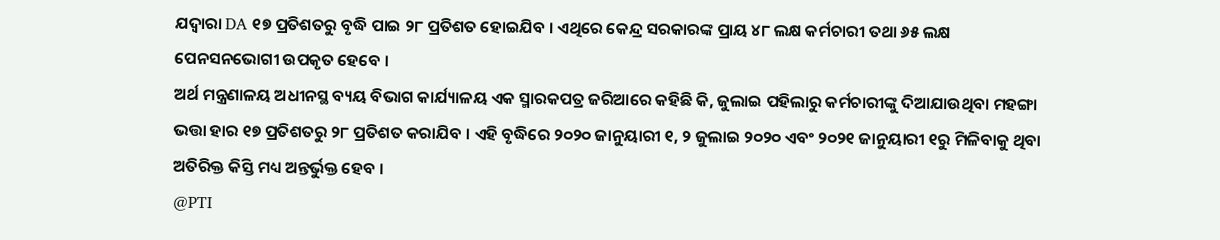ଯଦ୍ବାରା DA ୧୭ ପ୍ରତିଶତରୁ ବୃଦ୍ଧି ପାଇ ୨୮ ପ୍ରତିଶତ ହୋଇଯିବ । ଏଥିରେ କେନ୍ଦ୍ର ସରକାରଙ୍କ ପ୍ରାୟ ୪୮ ଲକ୍ଷ କର୍ମଚାରୀ ତଥା ୬୫ ଲକ୍ଷ ପେନସନଭୋଗୀ ଉପକୃତ ହେବେ ।
ଅର୍ଥ ମନ୍ତ୍ରଣାଳୟ ଅଧୀନସ୍ଥ ବ୍ୟୟ ବିଭାଗ କାର୍ଯ୍ୟାଳୟ ଏକ ସ୍ମାରକପତ୍ର ଜରିଆରେ କହିଛି କି, ଜୁଲାଇ ପହିଲାରୁ କର୍ମଚାରୀଙ୍କୁ ଦିଆଯାଉଥିବା ମହଙ୍ଗା ଭତ୍ତା ହାର ୧୭ ପ୍ରତିଶତରୁ ୨୮ ପ୍ରତିଶତ କରାଯିବ । ଏହି ବୃଦ୍ଧିରେ ୨୦୨୦ ଜାନୁୟାରୀ ୧, ୨ ଜୁଲାଇ ୨୦୨୦ ଏବଂ ୨୦୨୧ ଜାନୁୟାରୀ ୧ରୁ ମିଳିବାକୁ ଥିବା ଅତିରିକ୍ତ କିସ୍ତି ମଧ୍ୟ ଅନ୍ତର୍ଭୁକ୍ତ ହେବ ।
@PTI